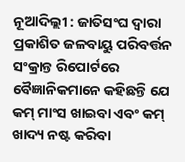ନୂଆଦିଲ୍ଲୀ : ଜାତିସଂଘ ଦ୍ୱାରା ପ୍ରକାଶିତ ଜଳବାୟୁ ପରିବର୍ତ୍ତନ ସଂକ୍ରାନ୍ତ ରିପୋର୍ଟରେ ବୈଜ୍ଞାନିକମାନେ କହିଛନ୍ତି ଯେ କମ୍ ମାଂସ ଖାଇବା ଏବଂ କମ୍ ଖାଦ୍ୟ ନଷ୍ଟ କରିବା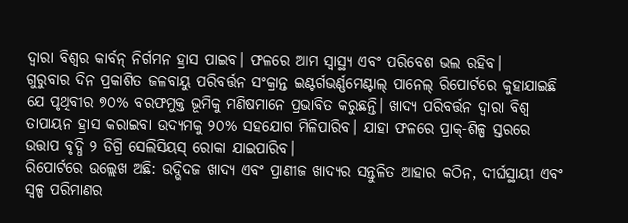ଦ୍ୱାରା ବିଶ୍ୱର କାର୍ବନ୍ ନିର୍ଗମନ ହ୍ରାସ ପାଇବ। ଫଳରେ ଆମ ସ୍ୱାସ୍ଥ୍ୟ ଏବଂ ପରିବେଶ ଭଲ ରହିବ।
ଗୁରୁବାର ଦିନ ପ୍ରକାଶିତ ଜଳବାୟୁ ପରିବର୍ତ୍ତନ ସଂକ୍ରାନ୍ତ ଇଣ୍ଟର୍ଗଭର୍ଣ୍ଣମେଣ୍ଟାଲ୍ ପାନେଲ୍ ରିପୋର୍ଟରେ କୁହାଯାଇଛି ଯେ ପୃଥିବୀର ୭୦% ବରଫମୁକ୍ତ ଭୂମିକୁ ମଣିଷମାନେ ପ୍ରଭାବିତ କରୁଛନ୍ତି। ଖାଦ୍ୟ ପରିବର୍ତ୍ତନ ଦ୍ୱାରା ବିଶ୍ୱ ତାପାୟନ ହ୍ରାସ କରାଇବା ଉଦ୍ୟମକୁ ୨୦% ସହଯୋଗ ମିଳିପାରିବ। ଯାହା ଫଳରେ ପ୍ରାକ୍-ଶିଳ୍ପ ସ୍ତରରେ ଉତ୍ତାପ ବୃଦ୍ଧି ୨ ଡିଗ୍ରି ସେଲିସିୟସ୍ ରୋକା ଯାଇପାରିବ।
ରିପୋର୍ଟରେ ଉଲ୍ଲେଖ ଅଛି: ଉଦ୍ଭିଦଜ ଖାଦ୍ୟ ଏବଂ ପ୍ରାଣୀଜ ଖାଦ୍ୟର ସନ୍ତୁଳିତ ଆହାର କଠିନ, ଦୀର୍ଘସ୍ଥାୟୀ ଏବଂ ସ୍ୱଳ୍ପ ପରିମାଣର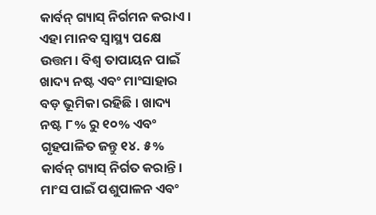କାର୍ବନ୍ ଗ୍ୟାସ୍ ନିର୍ଗମନ କରାଏ। ଏହା ମାନବ ସ୍ୱାସ୍ଥ୍ୟ ପକ୍ଷେ ଉତ୍ତମ। ବିଶ୍ୱ ତାପାୟନ ପାଇଁ ଖାଦ୍ୟ ନଷ୍ଟ ଏବଂ ମାଂସାହାର ବଡ଼ ଭୂମିକା ରହିଛି। ଖାଦ୍ୟ ନଷ୍ଟ ୮% ରୁ ୧୦% ଏବଂ ଗୃହପାଳିତ ଜନ୍ତୁ ୧୪. ୫% କାର୍ବନ୍ ଗ୍ୟାସ୍ ନିର୍ଗତ କରାନ୍ତି। ମାଂସ ପାଇଁ ପଶୁପାଳନ ଏବଂ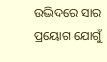ଉଦ୍ଭିଦରେ ସାର ପ୍ରୟୋଗ ଯୋଗୁଁ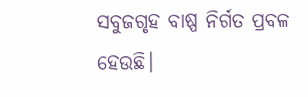ସବୁଜଗୃହ ବାଷ୍ପ ନିର୍ଗତ ପ୍ରବଳ ହେଉଛି।